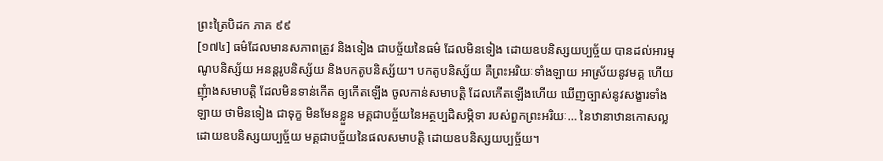ព្រះត្រៃបិដក ភាគ ៩៩
[១៧៤] ធម៌ដែលមានសភាពត្រូវ និងទៀង ជាបច្ច័យនៃធម៌ ដែលមិនទៀង ដោយឧបនិស្សយប្បច្ច័យ បានដល់អារម្មណូបនិស្ស័យ អនន្តរូបនិស្ស័យ និងបកតូបនិស្ស័យ។ បកតូបនិស្ស័យ គឺព្រះអរិយៈទាំងឡាយ អាស្រ័យនូវមគ្គ ហើយញុំាងសមាបត្តិ ដែលមិនទាន់កើត ឲ្យកើតឡើង ចូលកាន់សមាបត្តិ ដែលកើតឡើងហើយ ឃើញច្បាស់នូវសង្ខារទាំងឡាយ ថាមិនទៀង ជាទុក្ខ មិនមែនខ្លួន មគ្គជាបច្ច័យនៃអត្ថប្បដិសម្ភិទា របស់ពួកព្រះអរិយៈ… នៃឋានាឋានកោសល្ល ដោយឧបនិស្សយប្បច្ច័យ មគ្គជាបច្ច័យនៃផលសមាបត្តិ ដោយឧបនិស្សយប្បច្ច័យ។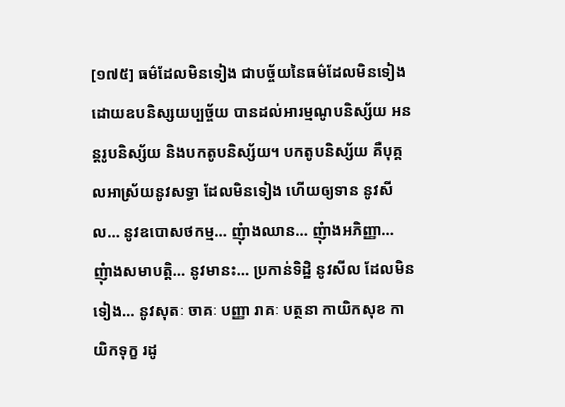[១៧៥] ធម៌ដែលមិនទៀង ជាបច្ច័យនៃធម៌ដែលមិនទៀង ដោយឧបនិស្សយប្បច្ច័យ បានដល់អារម្មណូបនិស្ស័យ អនន្តរូបនិស្ស័យ និងបកតូបនិស្ស័យ។ បកតូបនិស្ស័យ គឺបុគ្គលអាស្រ័យនូវសទ្ធា ដែលមិនទៀង ហើយឲ្យទាន នូវសីល… នូវឧបោសថកម្ម… ញុំាងឈាន… ញុំាងអភិញ្ញា… ញុំាងសមាបត្តិ… នូវមានះ… ប្រកាន់ទិដ្ឋិ នូវសីល ដែលមិនទៀង… នូវសុតៈ ចាគៈ បញ្ញា រាគៈ បត្ថនា កាយិកសុខ កាយិកទុក្ខ រដូ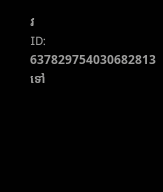វ
ID: 637829754030682813
ទៅ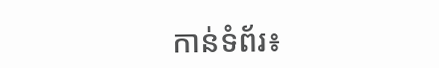កាន់ទំព័រ៖